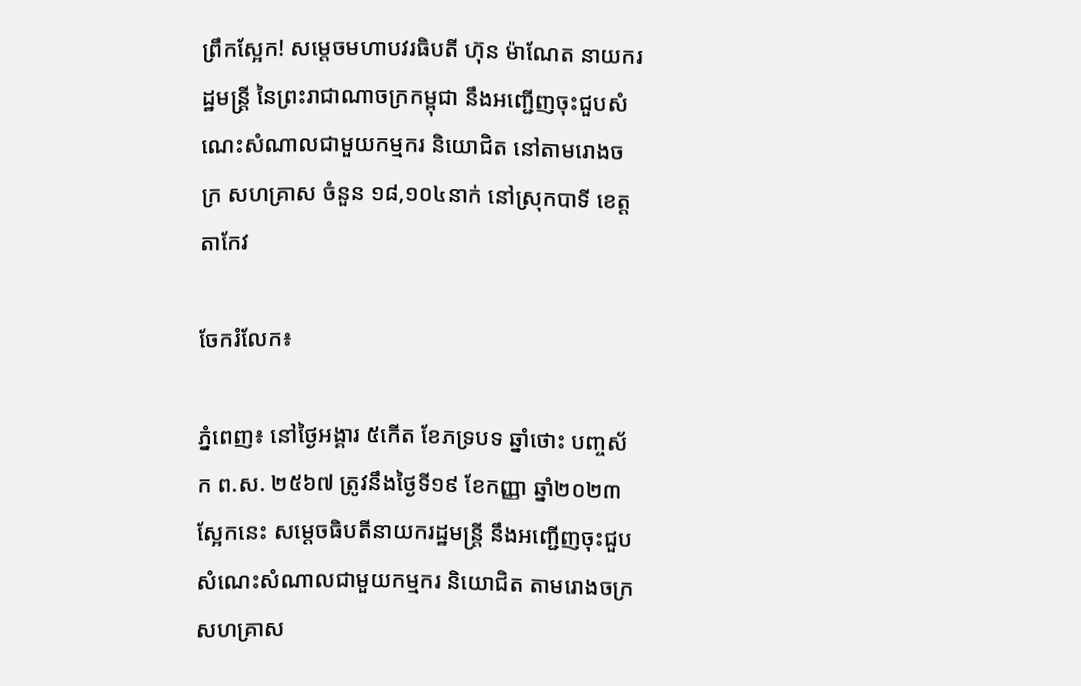ព្រឹកស្អែក! សម្តេចមហាបវរធិបតី ហ៊ុន ម៉ាណែត នាយករដ្ឋមន្ត្រី នៃព្រះរាជាណាចក្រកម្ពុជា នឹងអញ្ជើញចុះជួបសំណេះសំណាលជាមួយកម្មករ និយោជិត នៅតាមរោងចក្រ សហគ្រាស ចំនួន ១៨,១០៤នាក់ នៅស្រុកបាទី ខេត្តតាកែវ

ចែករំលែក៖

ភ្នំពេញ៖ នៅថ្ងៃអង្គារ ៥កើត ខែភទ្របទ ឆ្នាំថោះ បញ្ចស័ក ព.ស. ២៥៦៧ ត្រូវនឹងថ្ងៃទី១៩ ខែកញ្ញា ឆ្នាំ២០២៣ស្អែកនេះ សម្តេចធិបតីនាយករដ្ឋមន្រ្តី នឹងអញ្ជើញចុះជួបសំណេះសំណាលជាមួយកម្មករ និយោជិត តាមរោងចក្រ សហគ្រាស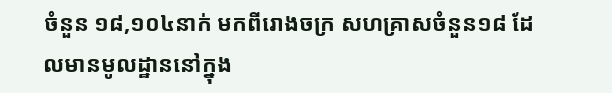ចំនួន ១៨,១០៤នាក់ មកពីរោងចក្រ សហគ្រាសចំនួន១៨ ដែលមានមូលដ្ឋាននៅក្នុង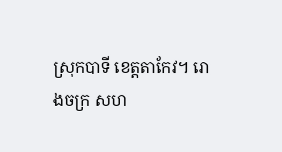ស្រុកបាទី ខេត្តតាកែវ។ រោងចក្រ សហ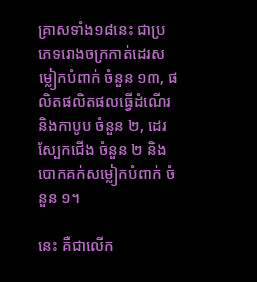គ្រាសទាំង១៨នេះ ជាប្រភេទរោងចក្រកាត់ដេរសម្លៀកបំពាក់ ចំនួន ១៣, ផលិតផលិតផលធ្វើដំណើរ និងកាបូប ចំនួន ២, ដេរស្បែកជើង ចំនួន ២ និងបោកគក់សម្លៀកបំពាក់ ចំនួន ១។

នេះ គឺជាលើក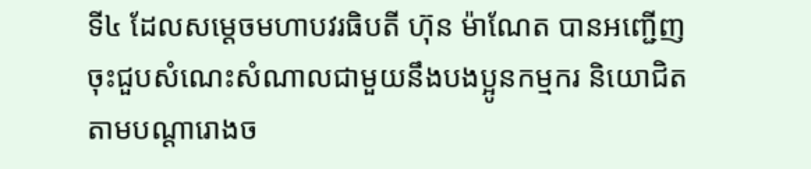ទី៤ ដែលសម្តេចមហាបវរធិបតី ហ៊ុន ម៉ាណែត បានអញ្ជើញចុះជួបសំណេះសំណាលជាមួយនឹងបងប្អូនកម្មករ និយោជិត តាមបណ្តារោងច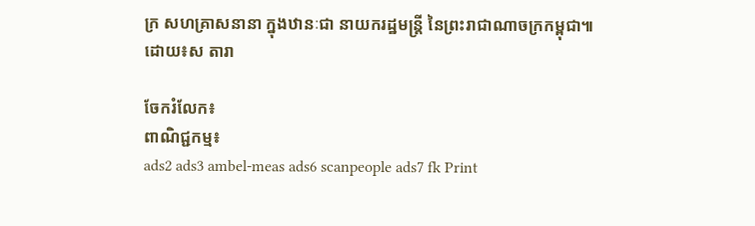ក្រ សហគ្រាសនានា ក្នុងឋានៈជា នាយករដ្ឋមន្ត្រី នៃព្រះរាជាណាចក្រកម្ពុជា៕ដោយ៖ស តារា

ចែករំលែក៖
ពាណិជ្ជកម្ម៖
ads2 ads3 ambel-meas ads6 scanpeople ads7 fk Print